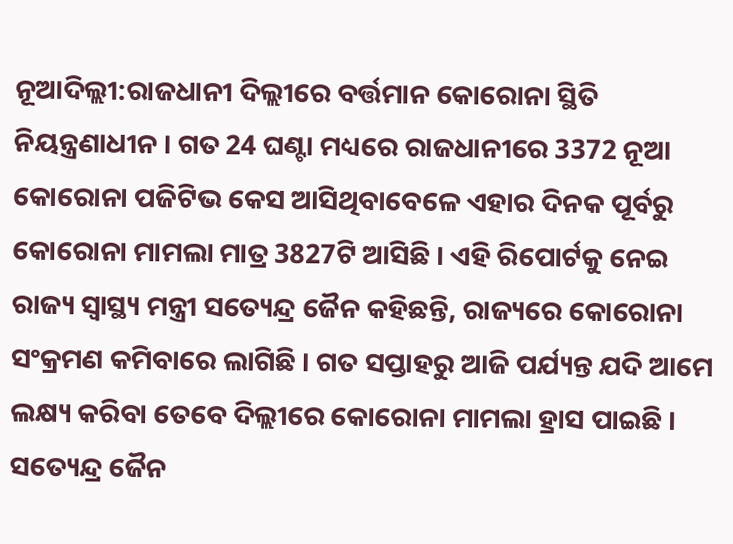ନୂଆଦିଲ୍ଲୀ:ରାଜଧାନୀ ଦିଲ୍ଲୀରେ ବର୍ତ୍ତମାନ କୋରୋନା ସ୍ଥିତି ନିୟନ୍ତ୍ରଣାଧୀନ । ଗତ 24 ଘଣ୍ଟା ମଧ୍ୟରେ ରାଜଧାନୀରେ 3372 ନୂଆ କୋରୋନା ପଜିଟିଭ କେସ ଆସିଥିବାବେଳେ ଏହାର ଦିନକ ପୂର୍ବରୁ କୋରୋନା ମାମଲା ମାତ୍ର 3827ଟି ଆସିଛି । ଏହି ରିପୋର୍ଟକୁ ନେଇ ରାଜ୍ୟ ସ୍ବାସ୍ଥ୍ୟ ମନ୍ତ୍ରୀ ସତ୍ୟେନ୍ଦ୍ର ଜୈନ କହିଛନ୍ତି, ରାଜ୍ୟରେ କୋରୋନା ସଂକ୍ରମଣ କମିବାରେ ଲାଗିଛି । ଗତ ସପ୍ତାହରୁ ଆଜି ପର୍ଯ୍ୟନ୍ତ ଯଦି ଆମେ ଲକ୍ଷ୍ୟ କରିବା ତେବେ ଦିଲ୍ଲୀରେ କୋରୋନା ମାମଲା ହ୍ରାସ ପାଇଛି ।
ସତ୍ୟେନ୍ଦ୍ର ଜୈନ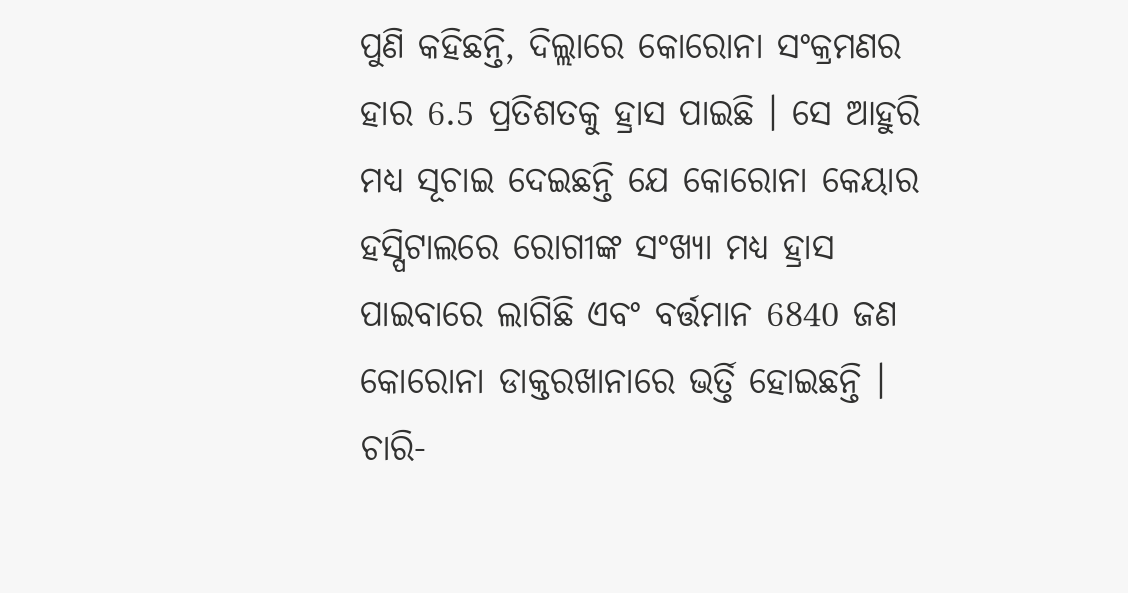ପୁଣି କହିଛନ୍ତି, ଦିଲ୍ଲାରେ କୋରୋନା ସଂକ୍ରମଣର ହାର 6.5 ପ୍ରତିଶତକୁ ହ୍ରାସ ପାଇଛି । ସେ ଆହୁରି ମଧ୍ୟ ସୂଚାଇ ଦେଇଛନ୍ତି ଯେ କୋରୋନା କେୟାର ହସ୍ପିଟାଲରେ ରୋଗୀଙ୍କ ସଂଖ୍ୟା ମଧ୍ୟ ହ୍ରାସ ପାଇବାରେ ଲାଗିଛି ଏବଂ ବର୍ତ୍ତମାନ 6840 ଜଣ କୋରୋନା ଡାକ୍ତରଖାନାରେ ଭର୍ତ୍ତି ହୋଇଛନ୍ତି । ଚାରି-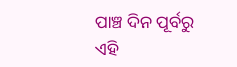ପାଞ୍ଚ ଦିନ ପୂର୍ବରୁ ଏହି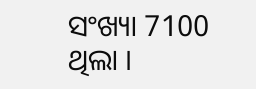ସଂଖ୍ୟା 7100 ଥିଲା ।